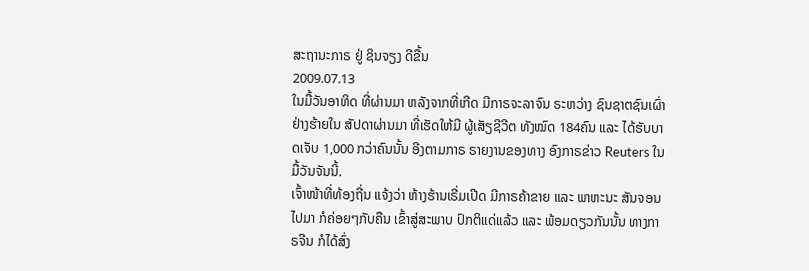ສະຖານະກາຣ ຢູ່ ຊິນຈຽງ ດີຂື້ນ
2009.07.13
ໃນມື້ວັນອາທິດ ທີ່ຜ່ານມາ ຫລັງຈາກທີ່ເກີດ ມີກາຣຈະລາຈົນ ຣະຫວ່າງ ຊົນຊາຕຊົນເຜົ່າ ຢ່າງຮ້າຍໃນ ສັປດາຜ່ານມາ ທີ່ເຮັດໃຫ້ມີ ຜູ້ເສັຽຊີວີຕ ທັງໝົດ 184ຄົນ ແລະ ໄດ້ຮັບບາດເຈັບ 1,000 ກວ່າຄົນນັ້ນ ອີງຕາມກາຣ ຣາຍງານຂອງທາງ ອົງກາຣຂ່າວ Reuters ໃນມື້ວັນຈັນນີ້.
ເຈົ້າໜ້າທີ່ທ້ອງຖີ່ນ ແຈ້ງວ່າ ຫ້າງຮ້ານເຣີ່ມເປີດ ມີກາຣຄ້າຂາຍ ແລະ ພາຫະນະ ສັນຈອນໄປມາ ກໍຄ່ອຍໆກັບຄືນ ເຂົ້າສູ່ສະພາບ ປົກຕິແດ່ແລ້ວ ແລະ ພ້ອມດຽວກັນນັ້ນ ທາງກາຣຈີນ ກໍໄດ້ສົ່ງ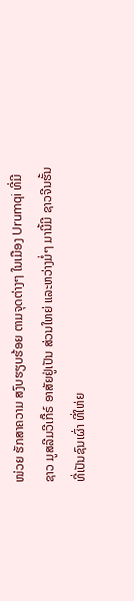ໜ່ວຍ ຮັກສາຄວາມ ສງົບຮຽບຮ້ອຍ ຕາມຈຸດຕ່າງໆ ໃນເມືອງ Urumqi ທີ່ມີຊາວ ມູສລີມວີເກີ໊ຣ໌ ອາສັຍຢູ່ເປັນ ສ່ວນໃຫຍ່ ແລະຫວ່າງມໍ່ໆ ມານີ້ມີ ຊາວຈີນຮັ້ນ ທີ່ເປັນຊົນເຜົ່າ ທີ່ໃຫ່ຍ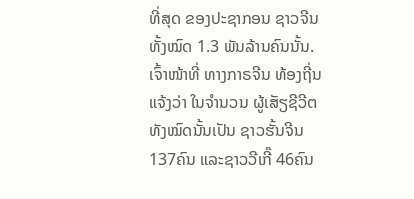ທີ່ສຸດ ຂອງປະຊາກອນ ຊາວຈີນທັ້ງໝົດ 1.3 ພັນລ້ານຄົນນັ້ນ.
ເຈົ້າໜ້າທີ່ ທາງກາຣຈີນ ທ້ອງຖີ່ນແຈ້ງວ່າ ໃນຈຳນວນ ຜູ້ເສັຽຊີວີຕ ທັງໝົດນັ້ນເປັນ ຊາວຮັ້ນຈີນ 137ຄົນ ແລະຊາວວີເກີ໊ 46ຄົນ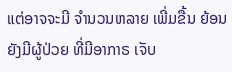ແຕ່ອາຈຈະມີ ຈຳນວນຫລາຍ ເພີ່ມຂື້ນ ຍ້ອນຍັງມີຜູ້ປ່ວຍ ທີ່ມີອາກາຣ ເຈັບ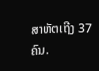ສາຫັຕເຖີງ 37ຄົນ.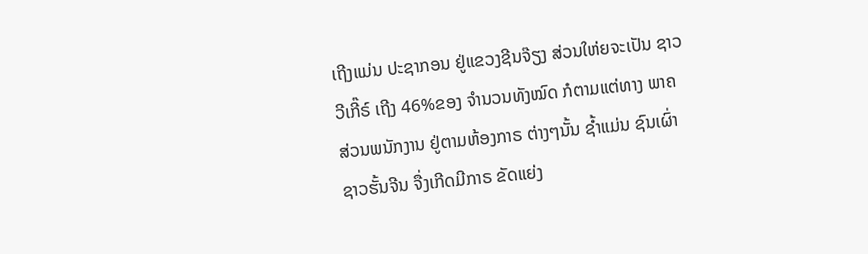ເຖີງແມ່ນ ປະຊາກອນ ຢູ່ແຂວງຊີນຈ໊ຽງ ສ່ວນໃຫ່ຍຈະເປັນ ຊາວວີເກີ໊ຣ໌ ເຖີງ 46%ຂອງ ຈຳນວນທັງໝົດ ກໍຕາມແຕ່ທາງ ພາຄສ່ວນພນັກງານ ຢູ່ຕາມຫ້ອງກາຣ ຕ່າງໆນັ້ນ ຊໍ້າແມ່ນ ຊົນເຜົ່າຊາວຮັ້ນຈີນ ຈື່ງເກີດມີກາຣ ຂັດແຍ່ງ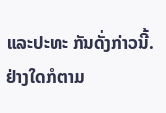ແລະປະທະ ກັນດັ່ງກ່າວນີ້.
ຢ່າງໃດກໍຕາມ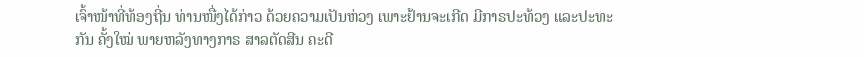ເຈົ້າໜ້າທີ່ທ້ອງຖີ່ນ ທ່ານໜື່ງໄດ້ກ່າວ ດ້ວຍຄວາມເປັນຫ່ວງ ເພາະຢ້ານຈະເກີດ ມີກາຣປະທ້ວງ ແລະປະທະກັນ ຄັ້ງໃໝ່ ພາຍຫລັງທາງກາຣ ສາລຕັດສີນ ຄະດີ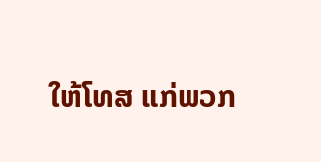ໃຫ້ໂທສ ແກ່ພວກ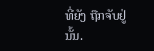ທີ່ຍັງ ຖືກຈັບຢູ່ນັ້ນ.